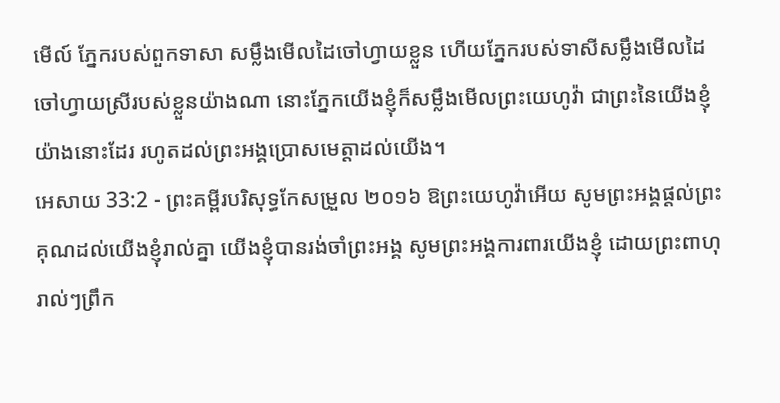មើល៍ ភ្នែករបស់ពួកទាសា សម្លឹងមើលដៃចៅហ្វាយខ្លួន ហើយភ្នែករបស់ទាសីសម្លឹងមើលដៃ ចៅហ្វាយស្រីរបស់ខ្លួនយ៉ាងណា នោះភ្នែកយើងខ្ញុំក៏សម្លឹងមើលព្រះយេហូវ៉ា ជាព្រះនៃយើងខ្ញុំយ៉ាងនោះដែរ រហូតដល់ព្រះអង្គប្រោសមេត្តាដល់យើង។
អេសាយ 33:2 - ព្រះគម្ពីរបរិសុទ្ធកែសម្រួល ២០១៦ ឱព្រះយេហូវ៉ាអើយ សូមព្រះអង្គផ្តល់ព្រះគុណដល់យើងខ្ញុំរាល់គ្នា យើងខ្ញុំបានរង់ចាំព្រះអង្គ សូមព្រះអង្គការពារយើងខ្ញុំ ដោយព្រះពាហុរាល់ៗព្រឹក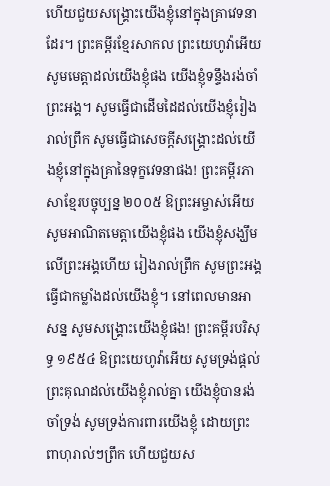ហើយជួយសង្គ្រោះយើងខ្ញុំនៅក្នុងគ្រាវេទនាដែរ។ ព្រះគម្ពីរខ្មែរសាកល ព្រះយេហូវ៉ាអើយ សូមមេត្តាដល់យើងខ្ញុំផង យើងខ្ញុំទន្ទឹងរង់ចាំព្រះអង្គ។ សូមធ្វើជាដើមដៃដល់យើងខ្ញុំរៀងរាល់ព្រឹក សូមធ្វើជាសេចក្ដីសង្គ្រោះដល់យើងខ្ញុំនៅក្នុងគ្រានៃទុក្ខវេទនាផង! ព្រះគម្ពីរភាសាខ្មែរបច្ចុប្បន្ន ២០០៥ ឱព្រះអម្ចាស់អើយ សូមអាណិតមេត្តាយើងខ្ញុំផង យើងខ្ញុំសង្ឃឹមលើព្រះអង្គហើយ រៀងរាល់ព្រឹក សូមព្រះអង្គធ្វើជាកម្លាំងដល់យើងខ្ញុំ។ នៅពេលមានអាសន្ន សូមសង្គ្រោះយើងខ្ញុំផង! ព្រះគម្ពីរបរិសុទ្ធ ១៩៥៤ ឱព្រះយេហូវ៉ាអើយ សូមទ្រង់ផ្តល់ព្រះគុណដល់យើងខ្ញុំរាល់គ្នា យើងខ្ញុំបានរង់ចាំទ្រង់ សូមទ្រង់ការពារយើងខ្ញុំ ដោយព្រះពាហុរាល់ៗព្រឹក ហើយជួយស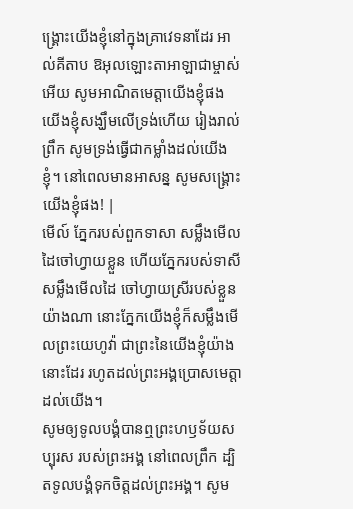ង្គ្រោះយើងខ្ញុំនៅក្នុងគ្រាវេទនាដែរ អាល់គីតាប ឱអុលឡោះតាអាឡាជាម្ចាស់អើយ សូមអាណិតមេត្តាយើងខ្ញុំផង យើងខ្ញុំសង្ឃឹមលើទ្រង់ហើយ រៀងរាល់ព្រឹក សូមទ្រង់ធ្វើជាកម្លាំងដល់យើងខ្ញុំ។ នៅពេលមានអាសន្ន សូមសង្គ្រោះយើងខ្ញុំផង! |
មើល៍ ភ្នែករបស់ពួកទាសា សម្លឹងមើលដៃចៅហ្វាយខ្លួន ហើយភ្នែករបស់ទាសីសម្លឹងមើលដៃ ចៅហ្វាយស្រីរបស់ខ្លួនយ៉ាងណា នោះភ្នែកយើងខ្ញុំក៏សម្លឹងមើលព្រះយេហូវ៉ា ជាព្រះនៃយើងខ្ញុំយ៉ាងនោះដែរ រហូតដល់ព្រះអង្គប្រោសមេត្តាដល់យើង។
សូមឲ្យទូលបង្គំបានឮព្រះហឫទ័យសប្បុរស របស់ព្រះអង្គ នៅពេលព្រឹក ដ្បិតទូលបង្គំទុកចិត្តដល់ព្រះអង្គ។ សូម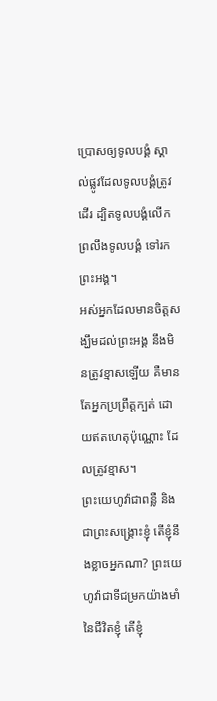ប្រោសឲ្យទូលបង្គំ ស្គាល់ផ្លូវដែលទូលបង្គំត្រូវដើរ ដ្បិតទូលបង្គំលើកព្រលឹងទូលបង្គំ ទៅរកព្រះអង្គ។
អស់អ្នកដែលមានចិត្តសង្ឃឹមដល់ព្រះអង្គ នឹងមិនត្រូវខ្មាសឡើយ គឺមានតែអ្នកប្រព្រឹត្តក្បត់ ដោយឥតហេតុប៉ុណ្ណោះ ដែលត្រូវខ្មាស។
ព្រះយេហូវ៉ាជាពន្លឺ និងជាព្រះសង្គ្រោះខ្ញុំ តើខ្ញុំនឹងខ្លាចអ្នកណា? ព្រះយេហូវ៉ាជាទីជម្រកយ៉ាងមាំនៃជីវិតខ្ញុំ តើខ្ញុំ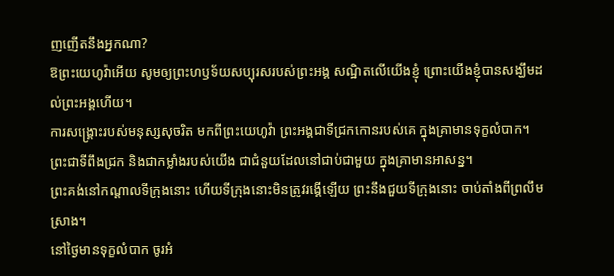ញញើតនឹងអ្នកណា?
ឱព្រះយេហូវ៉ាអើយ សូមឲ្យព្រះហឫទ័យសប្បុរសរបស់ព្រះអង្គ សណ្ឋិតលើយើងខ្ញុំ ព្រោះយើងខ្ញុំបានសង្ឃឹមដល់ព្រះអង្គហើយ។
ការសង្គ្រោះរបស់មនុស្សសុចរិត មកពីព្រះយេហូវ៉ា ព្រះអង្គជាទីជ្រកកោនរបស់គេ ក្នុងគ្រាមានទុក្ខលំបាក។
ព្រះជាទីពឹងជ្រក និងជាកម្លាំងរបស់យើង ជាជំនួយដែលនៅជាប់ជាមួយ ក្នុងគ្រាមានអាសន្ន។
ព្រះគង់នៅកណ្ដាលទីក្រុងនោះ ហើយទីក្រុងនោះមិនត្រូវរង្គើឡើយ ព្រះនឹងជួយទីក្រុងនោះ ចាប់តាំងពីព្រលឹមស្រាង។
នៅថ្ងៃមានទុក្ខលំបាក ចូរអំ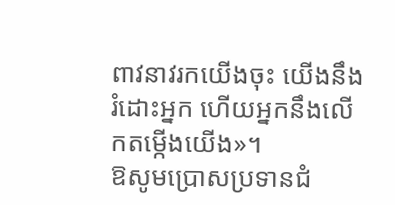ពាវនាវរកយើងចុះ យើងនឹងរំដោះអ្នក ហើយអ្នកនឹងលើកតម្កើងយើង»។
ឱសូមប្រោសប្រទានជំ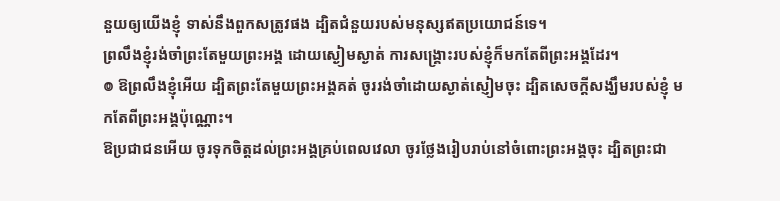នួយឲ្យយើងខ្ញុំ ទាស់នឹងពួកសត្រូវផង ដ្បិតជំនួយរបស់មនុស្សឥតប្រយោជន៍ទេ។
ព្រលឹងខ្ញុំរង់ចាំព្រះតែមួយព្រះអង្គ ដោយស្ងៀមស្ងាត់ ការសង្គ្រោះរបស់ខ្ញុំក៏មកតែពីព្រះអង្គដែរ។
៙ ឱព្រលឹងខ្ញុំអើយ ដ្បិតព្រះតែមួយព្រះអង្គគត់ ចូររង់ចាំដោយស្ងាត់ស្ញៀមចុះ ដ្បិតសេចក្ដីសង្ឃឹមរបស់ខ្ញុំ មកតែពីព្រះអង្គប៉ុណ្ណោះ។
ឱប្រជាជនអើយ ចូរទុកចិត្តដល់ព្រះអង្គគ្រប់ពេលវេលា ចូរថ្លែងរៀបរាប់នៅចំពោះព្រះអង្គចុះ ដ្បិតព្រះជា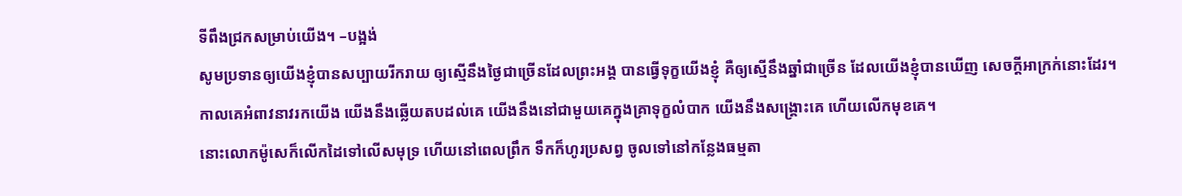ទីពឹងជ្រកសម្រាប់យើង។ –បង្អង់
សូមប្រទានឲ្យយើងខ្ញុំបានសប្បាយរីករាយ ឲ្យស្មើនឹងថ្ងៃជាច្រើនដែលព្រះអង្គ បានធ្វើទុក្ខយើងខ្ញុំ គឺឲ្យស្មើនឹងឆ្នាំជាច្រើន ដែលយើងខ្ញុំបានឃើញ សេចក្ដីអាក្រក់នោះដែរ។
កាលគេអំពាវនាវរកយើង យើងនឹងឆ្លើយតបដល់គេ យើងនឹងនៅជាមួយគេក្នុងគ្រាទុក្ខលំបាក យើងនឹងសង្គ្រោះគេ ហើយលើកមុខគេ។
នោះលោកម៉ូសេក៏លើកដៃទៅលើសមុទ្រ ហើយនៅពេលព្រឹក ទឹកក៏ហូរប្រសព្វ ចូលទៅនៅកន្លែងធម្មតា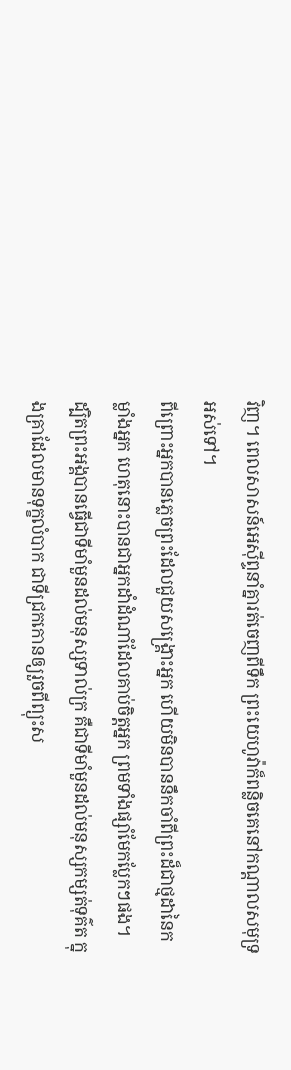វិញ។ ពេលសាសន៍អេស៊ីព្ទនាំគ្នារត់ចេញពីទឹក ព្រះយេហូវ៉ាក៏ពន្លិចគេនៅកណ្ដាលសមុទ្រអស់ទៅ។
ពីព្រោះអ្នកបានភ្លេចព្រះដែលជួយសង្គ្រោះអ្នក ហើយមិនបាននឹកចាំពីព្រះដ៏ជាថ្មដានៃកម្លាំងអ្នក ហេតុនោះបានជាអ្នកដាំដំណាំដែលគាប់ចិត្តអ្នក ព្រមទាំងផ្សាំមែកប្លែកៗផង។
ដ្បិតព្រះអង្គបានធ្វើជាទីមាំមួនដល់មនុស្សទាល់ក្រ គឺជាទីមាំមួនដល់មនុស្សកម្សត់ទុគ៌ត ក្នុងគ្រាដែលមានទុក្ខលំបាក ជាទីជ្រកកោនឲ្យរួចពីព្យុះស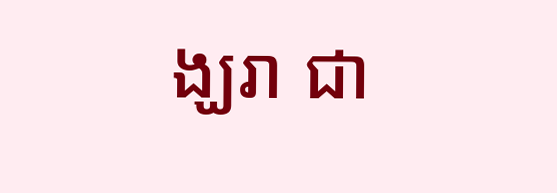ង្ឃរា ជា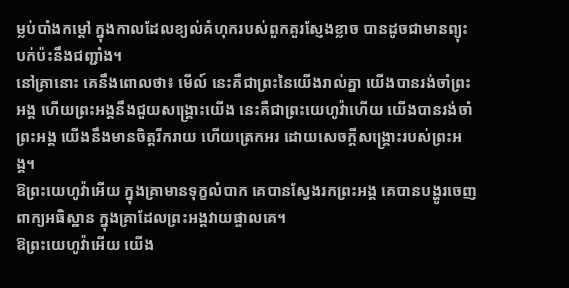ម្លប់បាំងកម្ដៅ ក្នុងកាលដែលខ្យល់គំហុករបស់ពួកគួរស្ញែងខ្លាច បានដូចជាមានព្យុះបក់ប៉ះនឹងជញ្ជាំង។
នៅគ្រានោះ គេនឹងពោលថា៖ មើល៍ នេះគឺជាព្រះនៃយើងរាល់គ្នា យើងបានរង់ចាំព្រះអង្គ ហើយព្រះអង្គនឹងជួយសង្គ្រោះយើង នេះគឺជាព្រះយេហូវ៉ាហើយ យើងបានរង់ចាំព្រះអង្គ យើងនឹងមានចិត្តរីករាយ ហើយត្រេកអរ ដោយសេចក្ដីសង្គ្រោះរបស់ព្រះអង្គ។
ឱព្រះយេហូវ៉ាអើយ ក្នុងគ្រាមានទុក្ខលំបាក គេបានស្វែងរកព្រះអង្គ គេបានបង្ហូរចេញពាក្យអធិស្ឋាន ក្នុងគ្រាដែលព្រះអង្គវាយផ្ចាលគេ។
ឱព្រះយេហូវ៉ាអើយ យើង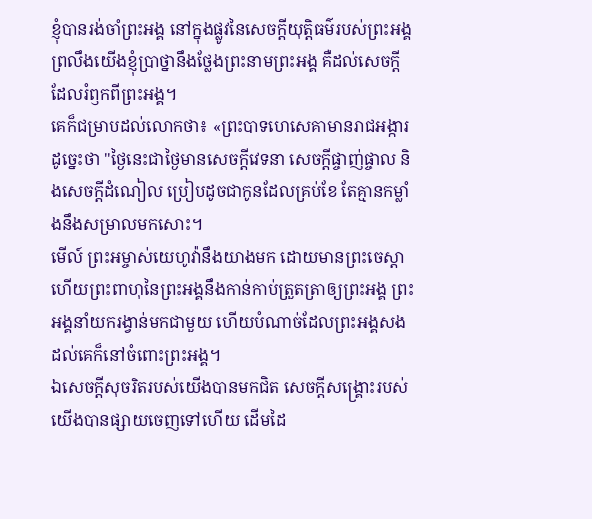ខ្ញុំបានរង់ចាំព្រះអង្គ នៅក្នុងផ្លូវនៃសេចក្ដីយុត្តិធម៌របស់ព្រះអង្គ ព្រលឹងយើងខ្ញុំប្រាថ្នានឹងថ្លែងព្រះនាមព្រះអង្គ គឺដល់សេចក្ដីដែលរំឭកពីព្រះអង្គ។
គេក៏ជម្រាបដល់លោកថា៖ «ព្រះបាទហេសេគាមានរាជអង្ការដូច្នេះថា "ថ្ងៃនេះជាថ្ងៃមានសេចក្ដីវេទនា សេចក្ដីផ្ចាញ់ផ្ចាល និងសេចក្ដីដំណៀល ប្រៀបដូចជាកូនដែលគ្រប់ខែ តែគ្មានកម្លាំងនឹងសម្រាលមកសោះ។
មើល៍ ព្រះអម្ចាស់យេហូវ៉ានឹងយាងមក ដោយមានព្រះចេស្តា ហើយព្រះពាហុនៃព្រះអង្គនឹងកាន់កាប់ត្រួតត្រាឲ្យព្រះអង្គ ព្រះអង្គនាំយករង្វាន់មកជាមួយ ហើយបំណាច់ដែលព្រះអង្គសងដល់គេក៏នៅចំពោះព្រះអង្គ។
ឯសេចក្ដីសុចរិតរបស់យើងបានមកជិត សេចក្ដីសង្គ្រោះរបស់យើងបានផ្សាយចេញទៅហើយ ដើមដៃ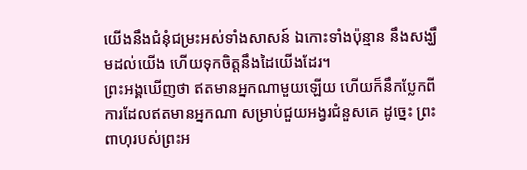យើងនឹងជំនុំជម្រះអស់ទាំងសាសន៍ ឯកោះទាំងប៉ុន្មាន នឹងសង្ឃឹមដល់យើង ហើយទុកចិត្តនឹងដៃយើងដែរ។
ព្រះអង្គឃើញថា ឥតមានអ្នកណាមួយឡើយ ហើយក៏នឹកប្លែកពីការដែលឥតមានអ្នកណា សម្រាប់ជួយអង្វរជំនួសគេ ដូច្នេះ ព្រះពាហុរបស់ព្រះអ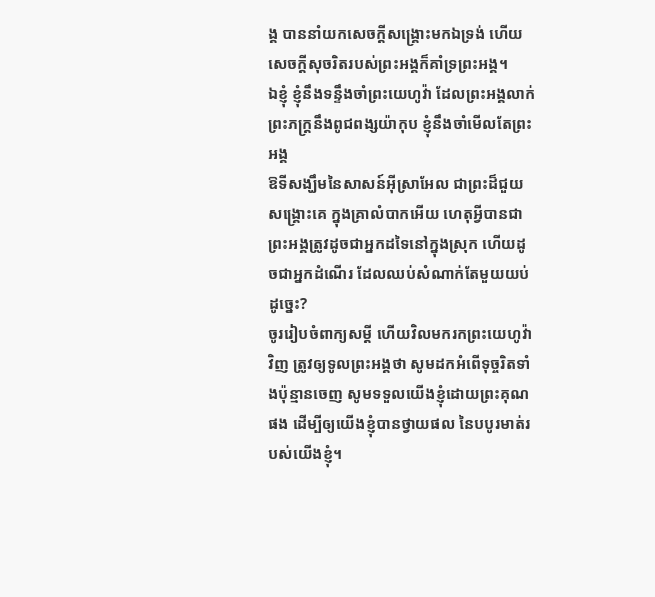ង្គ បាននាំយកសេចក្ដីសង្គ្រោះមកឯទ្រង់ ហើយសេចក្ដីសុចរិតរបស់ព្រះអង្គក៏គាំទ្រព្រះអង្គ។
ឯខ្ញុំ ខ្ញុំនឹងទន្ទឹងចាំព្រះយេហូវ៉ា ដែលព្រះអង្គលាក់ព្រះភក្ត្រនឹងពូជពង្សយ៉ាកុប ខ្ញុំនឹងចាំមើលតែព្រះអង្គ
ឱទីសង្ឃឹមនៃសាសន៍អ៊ីស្រាអែល ជាព្រះដ៏ជួយសង្គ្រោះគេ ក្នុងគ្រាលំបាកអើយ ហេតុអ្វីបានជាព្រះអង្គត្រូវដូចជាអ្នកដទៃនៅក្នុងស្រុក ហើយដូចជាអ្នកដំណើរ ដែលឈប់សំណាក់តែមួយយប់ដូច្នេះ?
ចូររៀបចំពាក្យសម្ដី ហើយវិលមករកព្រះយេហូវ៉ាវិញ ត្រូវឲ្យទូលព្រះអង្គថា សូមដកអំពើទុច្ចរិតទាំងប៉ុន្មានចេញ សូមទទួលយើងខ្ញុំដោយព្រះគុណផង ដើម្បីឲ្យយើងខ្ញុំបានថ្វាយផល នៃបបូរមាត់របស់យើងខ្ញុំ។